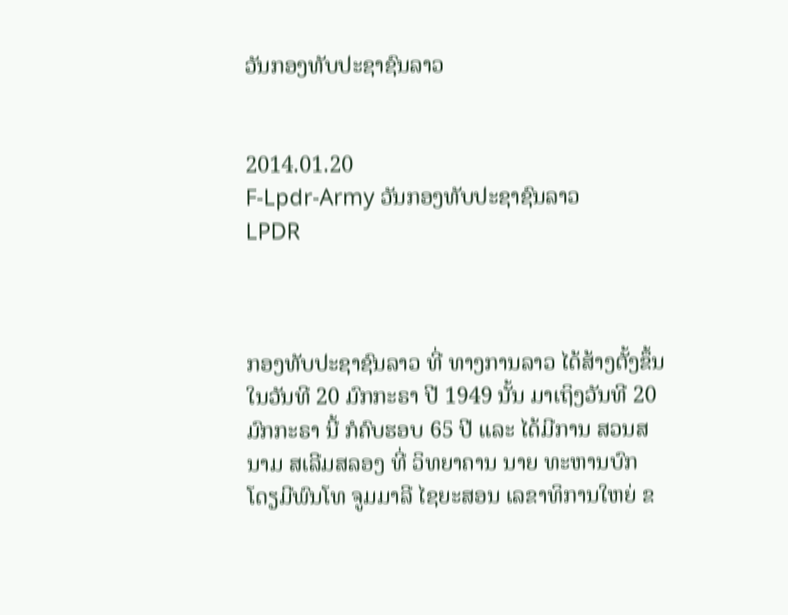ວັນກອງທັບປະຊາຊົນລາວ


2014.01.20
F-Lpdr-Army ວັນກອງທັບປະຊາຊົນລາວ
LPDR



ກອງທັບປະຊາຊົນລາວ ທີ່ ທາງການລາວ ໄດ້ສ້າງຕັ້ງຂຶ້ນ ໃນວັນທີ 20 ມົກກະຣາ ປີ 1949 ນັ້ນ ມາເຖິງວັນທີ 20 ມົກກະຣາ ນີ້ ກໍຄົບຮອບ 65 ປີ ແລະ ໄດ້ມີການ ສວນສນາມ ສເລີມສລອງ ທີ່ ວິທຍາຄານ ນາຍ ທະຫານບົກ ໂດຽມີພົນໂທ ຈູມມາລີ ໄຊຍະສອນ ເລຂາທິການໃຫຍ່ ຂ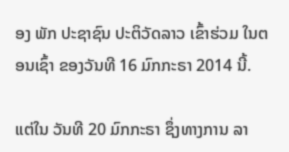ອງ ພັກ ປະຊາຊົນ ປະຕິວັດລາວ ເຂົ້າຮ່ວມ ໃນຕອນເຊົ້າ ຂອງວັນທີ 16 ມົກກະຣາ 2014 ນີ້.

ແຕ່ໃນ ວັນທີ 20 ມົກກະຣາ ຊຶ່ງທາງການ ລາ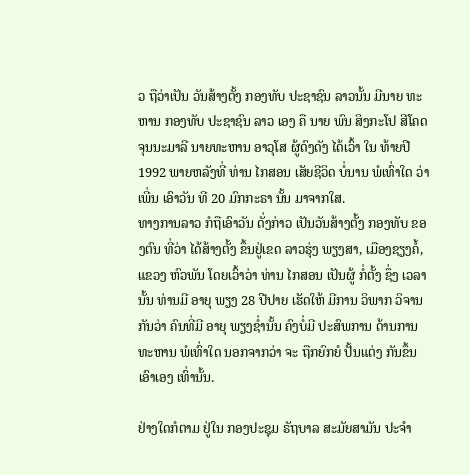ວ ຖືວ່າເປັນ ວັນສ້າງຕັ້ງ ກອງທັບ ປະຊາຊົນ ລາວນັ້ນ ມີນາຍ ທະຫານ ກອງທັບ ປະຊາຊົນ ລາວ ເອງ ຄື ນາຍ ພົນ ສິງກະໂປ ສີໂຄດ ຈຸນນະມາລີ ນາຍທະຫານ ອາວຸໂສ ຜູ້ດົງດັງ ໄດ້ເວົ້າ ໃນ ທ້າຍປີ 1992 ພາຍຫລັງທີ່ ທ່ານ ໄກສອນ ເສັຍຊີວິດ ບໍ່ນານ ພໍເທົ່າໃດ ວ່າເພີ່ນ ເອົາວັນ ທີ 20 ມົກກະຣາ ນັ້ນ ມາຈາກໃສ.
ທາງການລາວ ກໍຖືເອົາວັນ ດັ່ງກ່າວ ເປັນວັນສ້າງຕັ້ງ ກອງທັບ ຂອງຕົນ ທີ່ວ່າ ໄດ້ສ້າງຕັ້ງ ຂຶ້ນຢູ່ເຂດ ລາວຮຸ່ງ ພຽງສາ, ເມືອງຊຽງຄໍ້, ແຂວງ ຫົວພັນ ໂດຍເວົ້າວ່າ ທ່ານ ໄກສອນ ເປັນຜູ້ ກໍ່ຕັ້ງ ຊຶ່ງ ເວລານັ້ນ ທ່ານມີ ອາຍຸ ພຽງ 28 ປີປາຍ ເຮັດໃຫ້ ມີການ ວິພາກ ວິຈານ ກັນວ່າ ຄົນທີ່ມີ ອາຍຸ ພຽງຊໍ່ານັ້ນ ຄົງບໍ່ມີ ປະສົພການ ດ້ານການ ທະຫານ ພໍເທົ່າໃດ ນອກຈາກວ່າ ຈະ ຖືກຍົກຍໍ ປັ້ນແຕ່ງ ກັນຂຶ້ນ ເອົາເອງ ເທົ່ານັ້ນ.

ຢ່າງໃດກໍຕາມ ຢູ່ໃນ ກອງປະຊຸມ ຣັຖບາລ ສະມັຍສາມັນ ປະຈໍາ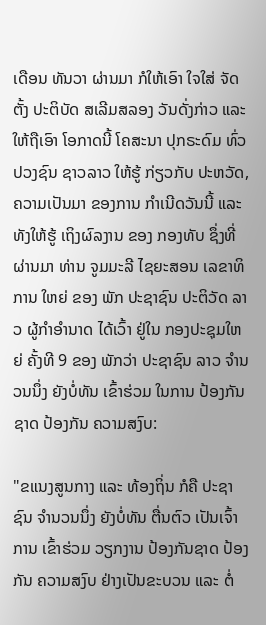ເດືອນ ທັນວາ ຜ່ານມາ ກໍໃຫ້ເອົາ ໃຈໃສ່ ຈັດຕັ້ງ ປະຕິບັດ ສເລີມສລອງ ວັນດັ່ງກ່າວ ແລະ ໃຫ້ຖືເອົາ ໂອກາດນີ້ ໂຄສະນາ ປຸກຣະດົມ ທົ່ວປວງຊົນ ຊາວລາວ ໃຫ້ຮູ້ ກ່ຽວກັບ ປະຫວັດ, ຄວາມເປັນມາ ຂອງການ ກໍາເນີດວັນນີ້ ແລະ ທັງໃຫ້ຮູ້ ເຖິງຜົລງານ ຂອງ ກອງທັບ ຊຶ່ງທີ່ຜ່ານມາ ທ່ານ ຈູມມະລີ ໄຊຍະສອນ ເລຂາທິການ ໃຫຍ່ ຂອງ ພັກ ປະຊາຊົນ ປະຕິວັດ ລາວ ຜູ້ກໍາອໍານາດ ໄດ້ເວົ້າ ຢູ່ໃນ ກອງປະຊຸມໃຫຍ່ ຄັ້ງທີ 9 ຂອງ ພັກວ່າ ປະຊາຊົນ ລາວ ຈໍານວນນຶ່ງ ຍັງບໍ່ທັນ ເຂົ້າຮ່ວມ ໃນການ ປ້ອງກັນຊາດ ປ້ອງກັນ ຄວາມສງົບ:

"ຂແນງສູນກາງ ແລະ ທ້ອງຖິ່ນ ກໍຄື ປະຊາຊົນ ຈໍານວນນຶ່ງ ຍັງບໍ່ທັນ ຕື່ນຕົວ ເປັນເຈົ້າການ ເຂົ້າຮ່ວມ ວຽກງານ ປ້ອງກັນຊາດ ປ້ອງກັນ ຄວາມສງົບ ຢ່າງເປັນຂະບວນ ແລະ ຕໍ່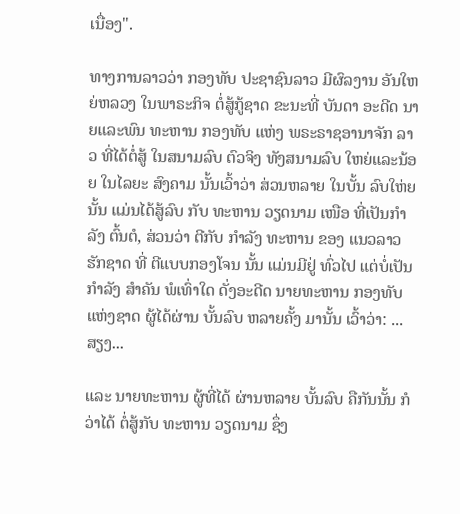ເນື່ອງ".

ທາງການລາວວ່າ ກອງທັບ ປະຊາຊົນລາວ ມີຜົລງານ ອັນໃຫຍ່ຫລວງ ໃນພາຣະກິຈ ຕໍ່ສູ້ກູ້ຊາດ ຂະນະທີ່ ບັນດາ ອະດີດ ນາຍແລະພົນ ທະຫານ ກອງທັບ ແຫ່ງ ພຣະຣາຊອານາຈັກ ລາວ ທີ່ໄດ້ຕໍ່ສູ້ ໃນສນາມລົບ ຕົວຈິງ ທັງສນາມລົບ ໃຫຍ່ແລະນ້ອຍ ໃນໄລຍະ ສົງຄາມ ນັ້ນເວົ້າວ່າ ສ່ວນຫລາຍ ໃນບັ້ນ ລົບໃຫ່ຍ ນັ້ນ ແມ່ນໄດ້ສູ້ລົບ ກັບ ທະຫານ ວຽດນາມ ເໜືອ ທີ່ເປັນກໍາລັງ ຕົ້ນຕໍ, ສ່ວນວ່າ ຕີກັບ ກໍາລັງ ທະຫານ ຂອງ ແນວລາວ ຮັກຊາດ ທີ່ ຕີແບບກອງໂຈນ ນັ້ນ ແມ່ນມີຢູ່ ທົ່ວໄປ ແຕ່ບໍ່ເປັນ ກໍາລັງ ສໍາຄັນ ພໍເທົ່າໃດ ດັ່ງອະດີດ ນາຍທະຫານ ກອງທັບ ແຫ່ງຊາດ ຜູ້ໄດ້ຜ່ານ ບັ້ນລົບ ຫລາຍຄັ້ງ ມານັ້ນ ເວົ້າວ່າ: ...ສຽງ...

ແລະ ນາຍທະຫານ ຜູ້ທີ່ໄດ້ ຜ່ານຫລາຍ ບັ້ນລົບ ຄືກັນນັ້ນ ກໍວ່າໄດ້ ຕໍ່ສູ້ກັບ ທະຫານ ວຽດນາມ ຊຶ່ງ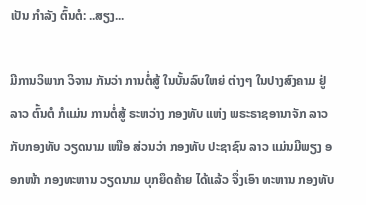ເປັນ ກໍາລັງ ຕົ້ນຕໍ: ..ສຽງ...

ມີການວິພາກ ວິຈານ ກັນວ່າ ການຕໍ່ສູ້ ໃນບັ້ນລົບໃຫຍ່ ຕ່າງໆ ໃນປາງສົງຄາມ ຢູ່ລາວ ຕົ້ນຕໍ ກໍແມ່ນ ການຕໍ່ສູ້ ຣະຫວ່າງ ກອງທັບ ແຫ່ງ ພຣະຣາຊອານາຈັກ ລາວ ກັບກອງທັບ ວຽດນາມ ເໜືອ ສ່ວນວ່າ ກອງທັບ ປະຊາຊົນ ລາວ ແມ່ນມີພຽງ ອອກໜ້າ ກອງທະຫານ ວຽດນາມ ບຸກຍຶດຄ້າຍ ໄດ້ແລ້ວ ຈຶ່ງເອົາ ທະຫານ ກອງທັບ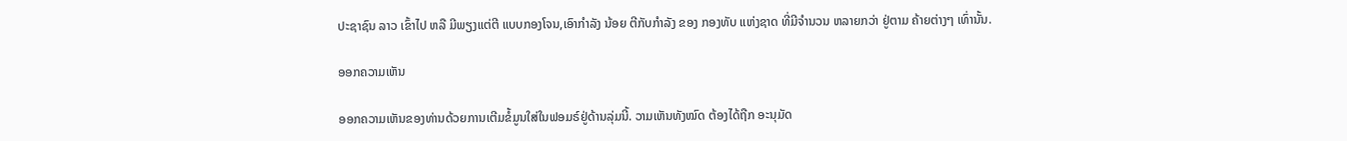ປະຊາຊົນ ລາວ ເຂົ້າໄປ ຫລື ມີພຽງແຕ່ຕີ ແບບກອງໂຈນ,ເອົາກໍາລັງ ນ້ອຍ ຕີກັບກໍາລັງ ຂອງ ກອງທັບ ແຫ່ງຊາດ ທີ່ມີຈໍານວນ ຫລາຍກວ່າ ຢູ່ຕາມ ຄ້າຍຕ່າງໆ ເທົ່ານັ້ນ.

ອອກຄວາມເຫັນ

ອອກຄວາມເຫັນຂອງທ່ານດ້ວຍການເຕີມຂໍ້ມູນໃສ່ໃນຟອມຣ໌ຢູ່ດ້ານລຸ່ມນີ້. ວາມເຫັນທັງໝົດ ຕ້ອງໄດ້ຖືກ ອະນຸມັດ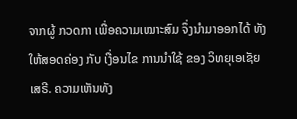ຈາກຜູ້ ກວດກາ ເພື່ອຄວາມເໝາະສົມ ຈຶ່ງນໍາມາອອກໄດ້ ທັງໃຫ້ສອດຄ່ອງ ກັບ ເງື່ອນໄຂ ການນຳໃຊ້ ຂອງ ວິທຍຸເອເຊັຍເສຣີ. ຄວາມເຫັນທັງ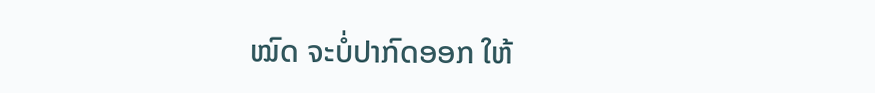ໝົດ ຈະບໍ່ປາກົດອອກ ໃຫ້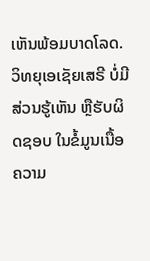ເຫັນພ້ອມບາດໂລດ. ວິທຍຸເອເຊັຍເສຣີ ບໍ່ມີສ່ວນຮູ້ເຫັນ ຫຼືຮັບຜິດຊອບ ໃນຂໍ້ມູນເນື້ອຄວາມ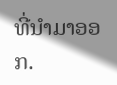ທີ່ນໍາມາອອກ.